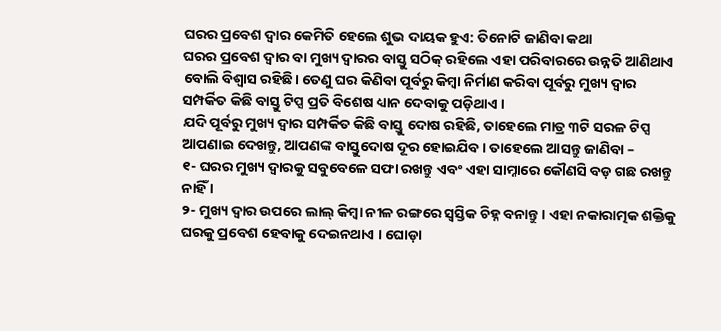ଘରର ପ୍ରବେଶ ଦ୍ୱାର କେମିତି ହେଲେ ଶୁଭ ଦାୟକ ହୁଏ: ତିନୋଟି ଜାଣିବା କଥା
ଘରର ପ୍ରବେଶ ଦ୍ୱାର ବା ମୁଖ୍ୟ ଦ୍ୱାରର ବାସ୍ତୁ ସଠିକ୍ ରହିଲେ ଏହା ପରିବାରରେ ଉନ୍ନତି ଆଣିଥାଏ ବୋଲି ବିଶ୍ୱାସ ରହିଛି। ତେଣୁ ଘର କିଣିବା ପୂର୍ବରୁ କିମ୍ବା ନିର୍ମାଣ କରିବା ପୂର୍ବରୁ ମୁଖ୍ୟ ଦ୍ୱାର ସମ୍ପର୍କିତ କିଛି ବାସ୍ତୁ ଟିପ୍ସ ପ୍ରତି ବିଶେଷ ଧ୍ୟାନ ଦେବାକୁ ପଡ଼ିଥାଏ ।
ଯଦି ପୂର୍ବରୁ ମୁଖ୍ୟ ଦ୍ୱାର ସମ୍ପର୍କିତ କିଛି ବାସ୍ତୁ ଦୋଷ ରହିଛି, ତାହେଲେ ମାତ୍ର ୩ଟି ସରଳ ଟିପ୍ସ ଆପଣାଇ ଦେଖନ୍ତୁ, ଆପଣଙ୍କ ବାସ୍ତୁଦୋଷ ଦୂର ହୋଇଯିବ । ତାହେଲେ ଆସନ୍ତୁ ଜାଣିବା –
୧- ଘରର ମୁଖ୍ୟ ଦ୍ୱାରକୁ ସବୁବେଳେ ସଫା ରଖନ୍ତୁ ଏବଂ ଏହା ସାମ୍ନାରେ କୌଣସି ବଡ଼ ଗଛ ରଖନ୍ତୁ ନାହିଁ ।
୨- ମୁଖ୍ୟ ଦ୍ୱାର ଉପରେ ଲାଲ୍ କିମ୍ବା ନୀଳ ରଙ୍ଗରେ ସ୍ୱସ୍ତିକ ଚିହ୍ନ ବନାନ୍ତୁ । ଏହା ନକାରାତ୍ମକ ଶକ୍ତିକୁ ଘରକୁ ପ୍ରବେଶ ହେବାକୁ ଦେଇନଥାଏ । ଘୋଡ଼ା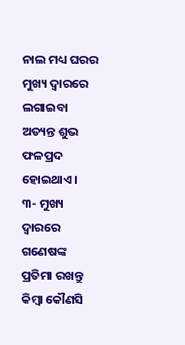ନାଲ ମଧ୍ୟ ଘରର ମୁଖ୍ୟ ଦ୍ୱାରରେ ଲଗାଇବା ଅତ୍ୟନ୍ତ ଶୁଭ ଫଳପ୍ରଦ ହୋଇଥାଏ ।
୩- ମୁଖ୍ୟ ଦ୍ୱାରରେ ଗଣେଷଙ୍କ ପ୍ରତିମା ରଖନ୍ତୁ କିମ୍ବା କୌଣସି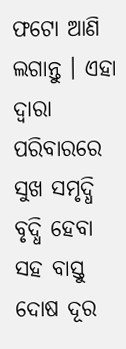ଫଟୋ ଆଣି ଲଗାନ୍ତୁ । ଏହା ଦ୍ୱାରା ପରିବାରରେ ସୁଖ ସମୃଦ୍ଧି ବୃଦ୍ଧି ହେବା ସହ ବାସ୍ତୁ ଦୋଷ ଦୂର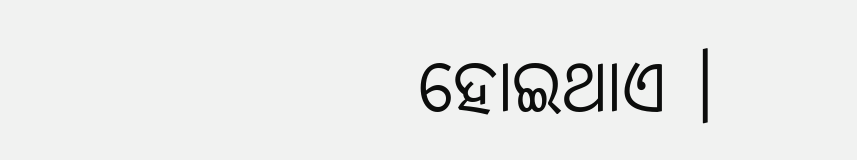ହୋଇଥାଏ ।